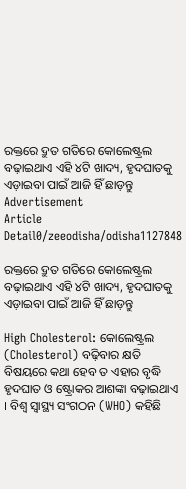ରକ୍ତରେ ଦ୍ରୁତ ଗତିରେ କୋଲେଷ୍ଟ୍ରଲ ବଢ଼ାଇଥାଏ ଏହି ୪ଟି ଖାଦ୍ୟ, ହୃଦଘାତକୁ ଏଡ଼ାଇବା ପାଇଁ ଆଜି ହିଁ ଛାଡ଼ନ୍ତୁ
Advertisement
Article Detail0/zeeodisha/odisha1127848

ରକ୍ତରେ ଦ୍ରୁତ ଗତିରେ କୋଲେଷ୍ଟ୍ରଲ ବଢ଼ାଇଥାଏ ଏହି ୪ଟି ଖାଦ୍ୟ, ହୃଦଘାତକୁ ଏଡ଼ାଇବା ପାଇଁ ଆଜି ହିଁ ଛାଡ଼ନ୍ତୁ

High Cholesterol: କୋଲେଷ୍ଟ୍ରଲ (Cholesterol) ବଢ଼ିବାର କ୍ଷତି ବିଷୟରେ କଥା ହେବ ତ ଏହାର ବୃଦ୍ଧି ହୃଦଘାତ ଓ ଷ୍ଟ୍ରୋକର ଆଶଙ୍କା ବଢ଼ାଇଥାଏ । ବିଶ୍ୱ ସ୍ୱାସ୍ଥ୍ୟ ସଂଗଠନ (WHO) କହିଛି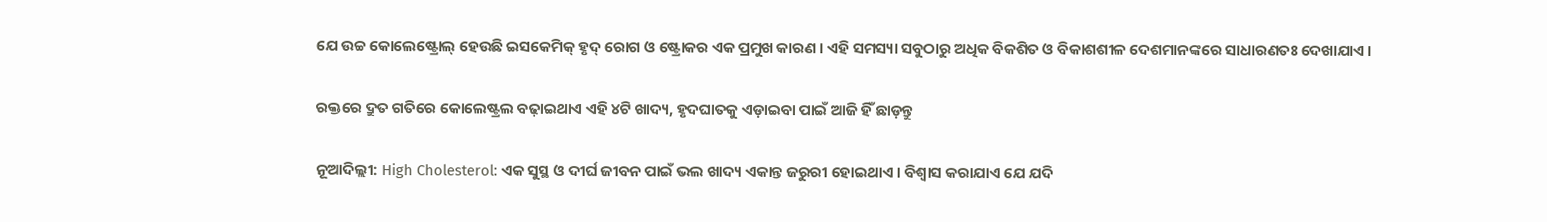ଯେ ଉଚ୍ଚ କୋଲେଷ୍ଟ୍ରୋଲ୍ ହେଉଛି ଇସକେମିକ୍ ହୃଦ୍ ରୋଗ ଓ ଷ୍ଟ୍ରୋକର ଏକ ପ୍ରମୁଖ କାରଣ । ଏହି ସମସ୍ୟା ସବୁଠାରୁ ଅଧିକ ବିକଶିତ ଓ ବିକାଶଶୀଳ ଦେଶମାନଙ୍କରେ ସାଧାରଣତଃ ଦେଖାଯାଏ ।

ରକ୍ତରେ ଦ୍ରୁତ ଗତିରେ କୋଲେଷ୍ଟ୍ରଲ ବଢ଼ାଇଥାଏ ଏହି ୪ଟି ଖାଦ୍ୟ, ହୃଦଘାତକୁ ଏଡ଼ାଇବା ପାଇଁ ଆଜି ହିଁ ଛାଡ଼ନ୍ତୁ

ନୂଆଦିଲ୍ଲୀ: High Cholesterol: ଏକ ସୁସ୍ଥ ଓ ଦୀର୍ଘ ଜୀବନ ପାଇଁ ଭଲ ଖାଦ୍ୟ ଏକାନ୍ତ ଜରୁରୀ ହୋଇଥାଏ । ବିଶ୍ୱାସ କରାଯାଏ ଯେ ଯଦି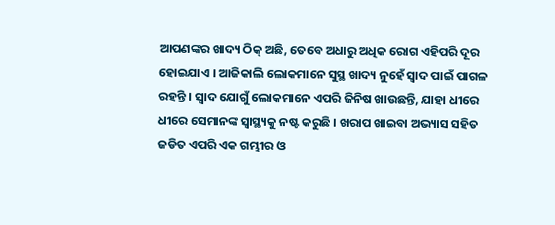ଆପଣଙ୍କର ଖାଦ୍ୟ ଠିକ୍ ଅଛି, ତେବେ ଅଧାରୁ ଅଧିକ ରୋଗ ଏହିପରି ଦୂର ହୋଇଯାଏ । ଆଜିକାଲି ଲୋକମାନେ ସୁସ୍ଥ ଖାଦ୍ୟ ନୁହେଁ ସ୍ୱାଦ ପାଇଁ ପାଗଳ ରହନ୍ତି । ସ୍ୱାଦ ଯୋଗୁଁ ଲୋକମାନେ ଏପରି ଜିନିଷ ଖାଉଛନ୍ତି, ଯାହା ଧୀରେ ଧୀରେ ସେମାନଙ୍କ ସ୍ୱାସ୍ଥ୍ୟକୁ ନଷ୍ଟ କରୁଛି । ଖରାପ ଖାଇବା ଅଭ୍ୟାସ ସହିତ ଜଡିତ ଏପରି ଏକ ଗମ୍ଭୀର ଓ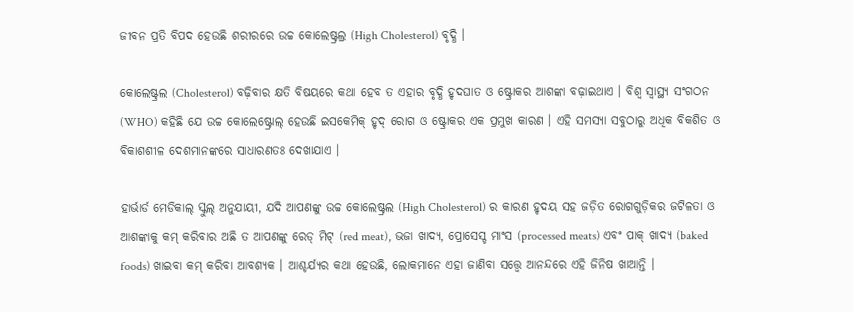ଜୀବନ ପ୍ରତି ବିପଦ ହେଉଛି ଶରୀରରେ ଉଚ୍ଚ କୋଲେଷ୍ଟ୍ରଲ୍ର (High Cholesterol) ବୃଦ୍ଧି ।

କୋଲେଷ୍ଟ୍ରଲ (Cholesterol) ବଢ଼ିବାର କ୍ଷତି ବିଷୟରେ କଥା ହେବ ତ ଏହାର ବୃଦ୍ଧି ହୃଦଘାତ ଓ ଷ୍ଟ୍ରୋକର ଆଶଙ୍କା ବଢ଼ାଇଥାଏ । ବିଶ୍ୱ ସ୍ୱାସ୍ଥ୍ୟ ସଂଗଠନ (WHO) କହିଛି ଯେ ଉଚ୍ଚ କୋଲେଷ୍ଟ୍ରୋଲ୍ ହେଉଛି ଇସକେମିକ୍ ହୃଦ୍ ରୋଗ ଓ ଷ୍ଟ୍ରୋକର ଏକ ପ୍ରମୁଖ କାରଣ । ଏହି ସମସ୍ୟା ସବୁଠାରୁ ଅଧିକ ବିକଶିତ ଓ ବିକାଶଶୀଳ ଦେଶମାନଙ୍କରେ ସାଧାରଣତଃ ଦେଖାଯାଏ ।

ହାର୍ଭାର୍ଡ ମେଡିକାଲ୍ ସ୍କୁଲ୍ ଅନୁଯାୟୀ, ଯଦି ଆପଣଙ୍କୁ ଉଚ୍ଚ କୋଲେଷ୍ଟ୍ରଲ (High Cholesterol) ର କାରଣ ହୃଦୟ ସହ ଜଡ଼ିତ ରୋଗଗୁଡ଼ିକର ଜଟିଳତା ଓ ଆଶଙ୍କାକୁ କମ୍ କରିବାର ଅଛି ତ ଆପଣଙ୍କୁ ରେଡ୍ ମିଟ୍ (red meat), ଭଜା ଖାଦ୍ୟ, ପ୍ରୋସେସ୍ଡ ମାଂସ (processed meats) ଏବଂ ପାକ୍ ଖାଦ୍ୟ (baked foods) ଖାଇବା କମ୍ କରିବା ଆବଶ୍ୟକ । ଆଶ୍ଚର୍ଯ୍ୟର କଥା ହେଉଛି, ଲୋକମାନେ ଏହା ଜାଣିବା ସତ୍ତ୍ୱେ ଆନନ୍ଦରେ ଏହି ଜିନିଷ ଖାଆନ୍ତି ।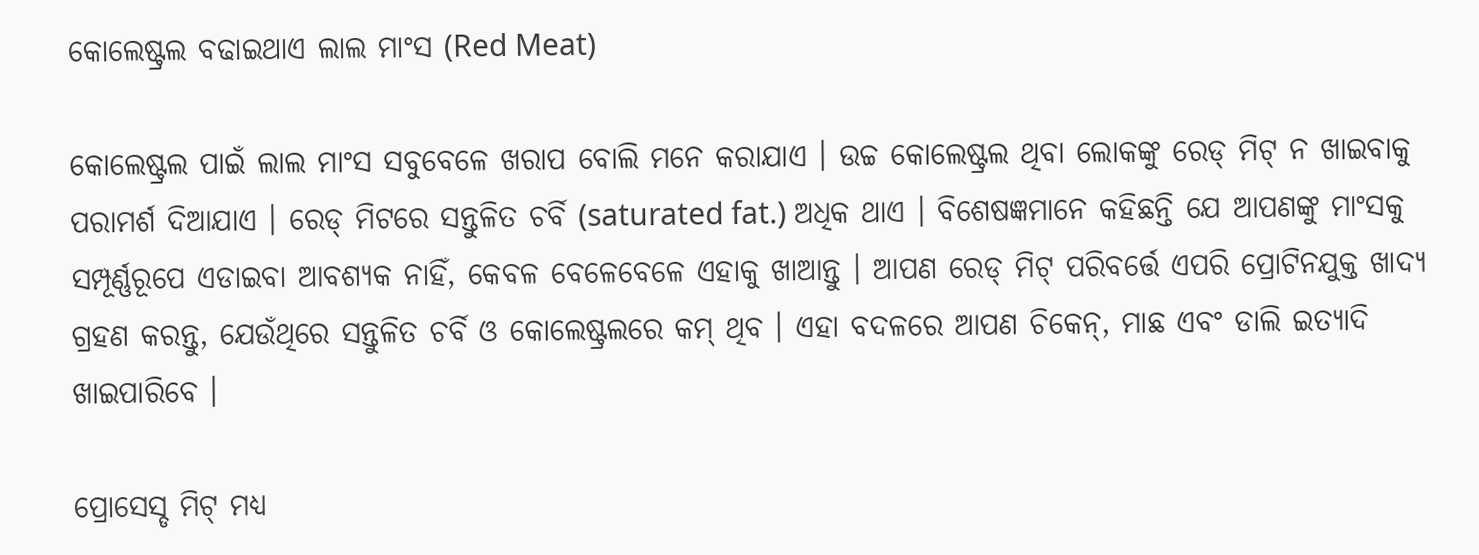କୋଲେଷ୍ଟ୍ରଲ ବଢାଇଥାଏ ଲାଲ ମାଂସ (Red Meat)

କୋଲେଷ୍ଟ୍ରଲ ପାଇଁ ଲାଲ ମାଂସ ସବୁବେଳେ ଖରାପ ବୋଲି ମନେ କରାଯାଏ । ଉଚ୍ଚ କୋଲେଷ୍ଟ୍ରଲ ଥିବା ଲୋକଙ୍କୁ ରେଡ୍ ମିଟ୍ ନ ଖାଇବାକୁ ପରାମର୍ଶ ଦିଆଯାଏ । ରେଡ୍ ମିଟରେ ସନ୍ତୁଳିତ ଚର୍ବି (saturated fat.) ଅଧିକ ଥାଏ । ବିଶେଷଜ୍ଞମାନେ କହିଛନ୍ତି ଯେ ଆପଣଙ୍କୁ ମାଂସକୁ ସମ୍ପୂର୍ଣ୍ଣରୂପେ ଏଡାଇବା ଆବଶ୍ୟକ ନାହିଁ, କେବଳ ବେଳେବେଳେ ଏହାକୁ ଖାଆନ୍ତୁ । ଆପଣ ରେଡ୍ ମିଟ୍ ପରିବର୍ତ୍ତେ ଏପରି ପ୍ରୋଟିନଯୁକ୍ତ ଖାଦ୍ୟ ଗ୍ରହଣ କରନ୍ତୁ, ଯେଉଁଥିରେ ସନ୍ତୁଳିତ ଚର୍ବି ଓ କୋଲେଷ୍ଟ୍ରଲରେ କମ୍ ଥିବ । ଏହା ବଦଳରେ ଆପଣ ଚିକେନ୍, ମାଛ ଏବଂ ଡାଲି ଇତ୍ୟାଦି ଖାଇପାରିବେ ।

ପ୍ରୋସେସ୍ଡ ମିଟ୍ ମଧ୍ୟ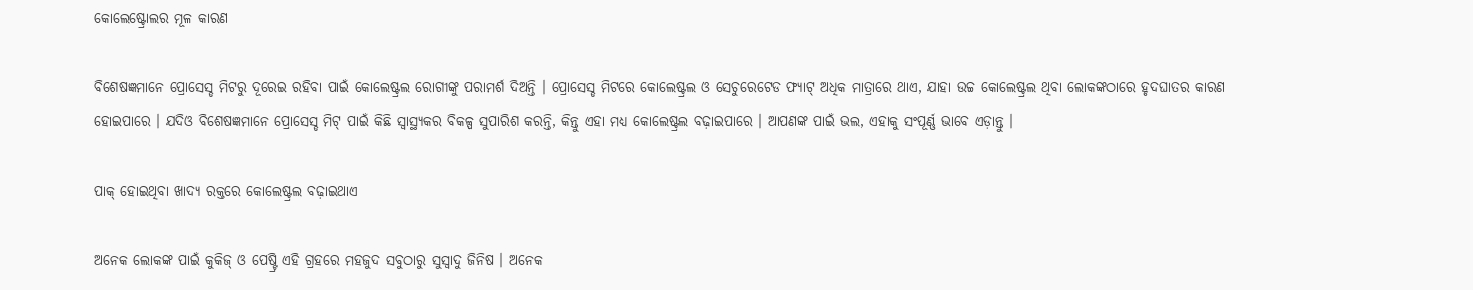କୋଲେଷ୍ଟ୍ରୋଲର ମୂଳ କାରଣ

ବିଶେଷଜ୍ଞମାନେ ପ୍ରୋସେସ୍ଡ ମିଟରୁ ଦୂରେଇ ରହିବା ପାଇଁ କୋଲେଷ୍ଟ୍ରଲ ରୋଗୀଙ୍କୁ ପରାମର୍ଶ ଦିଅନ୍ତି । ପ୍ରୋସେସ୍ଡ ମିଟରେ କୋଲେଷ୍ଟ୍ରଲ ଓ ସେଚୁରେଟେଡ ଫ୍ୟାଟ୍ ଅଧିକ ମାତ୍ରାରେ ଥାଏ, ଯାହା ଉଚ୍ଚ କୋଲେଷ୍ଟ୍ରଲ ଥିବା ଲୋକଙ୍କଠାରେ ହୃଦଘାତର କାରଣ ହୋଇପାରେ । ଯଦିଓ ବିଶେଷଜ୍ଞମାନେ ପ୍ରୋସେସ୍ଡ ମିଟ୍ ପାଇଁ କିଛି ସ୍ୱାସ୍ଥ୍ୟକର ବିକଳ୍ପ ସୁପାରିଶ କରନ୍ତି, କିନ୍ତୁ ଏହା ମଧ୍ୟ କୋଲେଷ୍ଟ୍ରଲ ବଢ଼ାଇପାରେ । ଆପଣଙ୍କ ପାଇଁ ଭଲ, ଏହାକୁ ସଂପୂର୍ଣ୍ଣ ଭାବେ ଏଡ଼ାନ୍ତୁ ।

ପାକ୍ ହୋଇଥିବା ଖାଦ୍ୟ ରକ୍ତରେ କୋଲେଷ୍ଟ୍ରଲ ବଢ଼ାଇଥାଏ

ଅନେକ ଲୋକଙ୍କ ପାଇଁ କୁକିଜ୍ ଓ ପେଷ୍ଟ୍ରି ଏହି ଗ୍ରହରେ ମହଜୁଦ ସବୁଠାରୁ ସୁସ୍ବାଦୁ ଜିନିଷ । ଅନେକ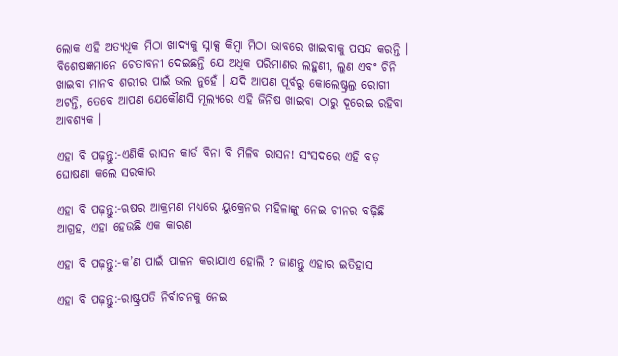ଲୋକ ଏହି ଅତ୍ୟଧିକ ମିଠା ଖାଦ୍ୟକୁ ସ୍ନାକ୍ସ କିମ୍ବା ମିଠା ଭାବରେ ଖାଇବାକୁ ପସନ୍ଦ କରନ୍ତି । ବିଶେଷଜ୍ଞମାନେ ଚେତାବନୀ ଦେଇଛନ୍ତି ଯେ ଅଧିକ ପରିମାଣର ଲହୁଣୀ, ଲୁଣ ଏବଂ ଚିନି ଖାଇବା ମାନବ ଶରୀର ପାଇଁ ଭଲ ନୁହେଁ । ଯଦି ଆପଣ ପୂର୍ବରୁ କୋଲେଷ୍ଟ୍ରଲ୍ର ରୋଗୀ ଅଟନ୍ତି, ତେବେ ଆପଣ ଯେକୌଣସି ମୂଲ୍ୟରେ ଏହି ଜିନିଷ ଖାଇବା ଠାରୁ ଦୂରେଇ ରହିବା ଆବଶ୍ୟକ ।

ଏହା ବି ପଢ଼ନ୍ତୁ:-ଏଣିକି ରାସନ କାର୍ଡ ବିନା ବି ମିଳିବ ରାସନ! ସଂସଦରେ ଏହି ବଡ଼ ଘୋଷଣା କଲେ ସରକାର

ଏହା ବି ପଢ଼ନ୍ତୁ:-ଋଷର ଆକ୍ରମଣ ମଧ୍ୟରେ ୟୁକ୍ରେନର ମହିଳାଙ୍କୁ ନେଇ ଚୀନର ବଢ଼ିଛି ଆଗ୍ରହ, ଏହା ହେଉଛି ଏକ କାରଣ

ଏହା ବି ପଢ଼ନ୍ତୁ:-କ’ଣ ପାଇଁ ପାଳନ କରାଯାଏ ହୋଲି ? ଜାଣନ୍ତୁ ଏହାର ଇତିହାସ

ଏହା ବି ପଢ଼ନ୍ତୁ:-ରାଷ୍ଟ୍ରପତି ନିର୍ବାଚନକୁ ନେଇ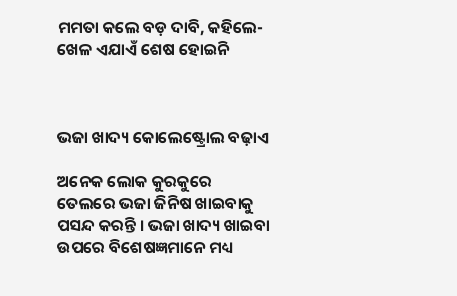ମମତା କଲେ ବଡ଼ ଦାବି, କହିଲେ-ଖେଳ ଏଯାଏଁ ଶେଷ ହୋଇନି



ଭଜା ଖାଦ୍ୟ କୋଲେଷ୍ଟ୍ରୋଲ ବଢ଼ାଏ

ଅନେକ ଲୋକ କୁରକୁରେ ତେଲରେ ଭଜା ଜିନିଷ ଖାଇବାକୁ ପସନ୍ଦ କରନ୍ତି । ଭଜା ଖାଦ୍ୟ ଖାଇବା ଉପରେ ବିଶେଷଜ୍ଞମାନେ ମଧ୍ୟ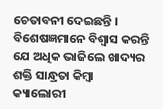ଚେତାବନୀ ଦେଇଛନ୍ତି । ବିଶେଷଜ୍ଞମାନେ ବିଶ୍ୱାସ କରନ୍ତି ଯେ ଅଧିକ ଭାଜିଲେ ଖାଦ୍ୟର ଶକ୍ତି ସାନ୍ଧ୍ରତା କିମ୍ବା କ୍ୟାଲୋରୀ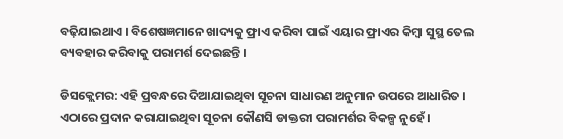ବଢ଼ିଯାଇଥାଏ । ବିଶେଷଜ୍ଞମାନେ ଖାଦ୍ୟକୁ ଫ୍ରାଏ କରିବା ପାଇଁ ଏୟାର ଫ୍ରାଏର କିମ୍ବା ସୁସ୍ଥ ତେଲ ବ୍ୟବହାର କରିବାକୁ ପରାମର୍ଶ ଦେଇଛନ୍ତି ।

ଡିସକ୍ଲେମର: ଏହି ପ୍ରବନ୍ଧରେ ଦିଆଯାଇଥିବା ସୂଚନା ସାଧାରଣ ଅନୁମାନ ଉପରେ ଆଧାରିତ । ଏଠାରେ ପ୍ରଦାନ କରାଯାଇଥିବା ସୂଚନା କୌଣସି ଡାକ୍ତରୀ ପରାମର୍ଶର ବିକଳ୍ପ ନୁହେଁ ।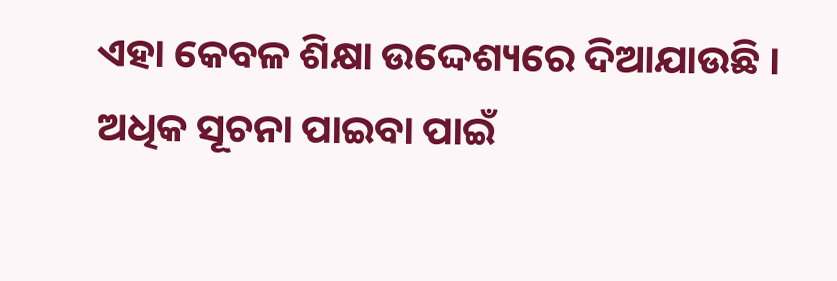ଏହା କେବଳ ଶିକ୍ଷା ଉଦ୍ଦେଶ୍ୟରେ ଦିଆଯାଉଛି । ଅଧିକ ସୂଚନା ପାଇବା ପାଇଁ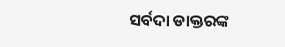ସର୍ବଦା ଡାକ୍ତରଙ୍କ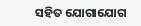ସହିତ ଯୋଗାଯୋଗ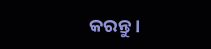କରନ୍ତୁ ।